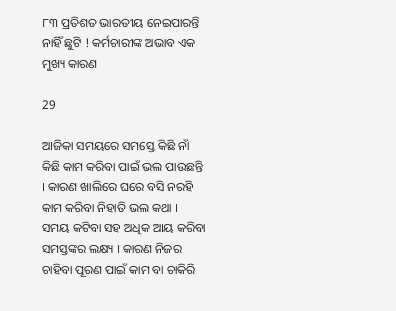୮୩ ପ୍ରତିଶତ ଭାରତୀୟ ନେଇପାରନ୍ତି ନାହିଁ ଛୁଟି ! କର୍ମଚାରୀଙ୍କ ଅଭାବ ଏକ ମୁଖ୍ୟ କାରଣ

29

ଆଜିକା ସମୟରେ ସମସ୍ତେ କିଛି ନାଁ କିଛି କାମ କରିବା ପାଇଁ ଭଲ ପାଉଛନ୍ତି । କାରଣ ଖାଲିରେ ଘରେ ବସି ନରହି କାମ କରିବା ନିହାତି ଭଲ କଥା । ସମୟ କଟିବା ସହ ଅଧିକ ଆୟ କରିବା ସମସ୍ତଙ୍କର ଲକ୍ଷ୍ୟ । କାରଣ ନିଜର ଚାହିବା ପୂରଣ ପାଇଁ କାମ ବା ଚାକିରି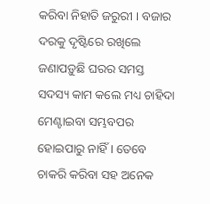କରିବା ନିହାତି ଜରୁରୀ । ବଜାର ଦରକୁ ଦୃଷ୍ଟିରେ ରଖିଲେ ଜଣାପଡ଼ୁଛି ଘରର ସମସ୍ତ ସଦସ୍ୟ କାମ କଲେ ମଧ୍ୟ ଚାହିଦା ମେଣ୍ଟାଇବା ସମ୍ଭବପର ହୋଇପାରୁ ନାହିଁ । ତେବେ ଚାକରି କରିବା ସହ ଅନେକ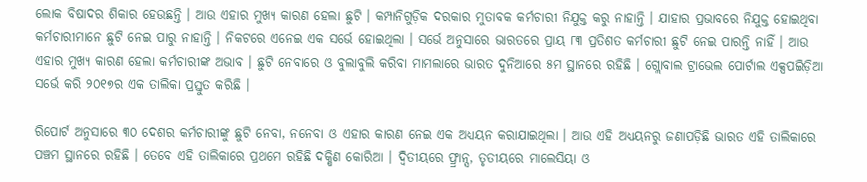ଲୋକ ବିଷାଦର ଶିକାର ହେଉଛନ୍ତି । ଆଉ ଏହାର ମୁଖ୍ୟ କାରଣ ହେଲା ଛୁଟି । କମ୍ପାନିଗୁଡ଼ିକ ଦରକାର ମୁତାବକ କର୍ମଚାରୀ ନିଯୁକ୍ତ କରୁ ନାହାନ୍ତି । ଯାହାର ପ୍ରଭାବରେ ନିଯୁକ୍ତ ହୋଇଥିବା କର୍ମଚାରୀମାନେ ଛୁଟି ନେଇ ପାରୁ ନାହାନ୍ତି । ନିକଟରେ ଏନେଇ ଏକ ସର୍ଭେ ହୋଇଥିଲା । ସର୍ଭେ ଅନୁସାରେ ଭାରତରେ ପ୍ରାୟ ୮୩ ପ୍ରତିଶତ କର୍ମଚାରୀ ଛୁଟି ନେଇ ପାରନ୍ତି ନାହିଁ । ଆଉ ଏହାର ମୁଖ୍ୟ କାରଣ ହେଲା କର୍ମଚାରୀଙ୍କ ଅଭାବ । ଛୁଟି ନେବାରେ ଓ ବୁଲାବୁଲି କରିବା ମାମଲାରେ ଭାରତ ଦୁନିଆରେ ୫ମ ସ୍ଥାନରେ ରହିଛି । ଗ୍ଲୋବାଲ ଟ୍ରାଭେଲ ପୋର୍ଟାଲ ଏକ୍ସପଇିଡ଼ିଆ ସର୍ଭେ କରି ୨୦୧୭ର ଏକ ତାଲିକା ପ୍ରସ୍ତୁତ କରିଛି ।

ରିପୋର୍ଟ ଅନୁସାରେ ୩୦ ଦେଶର କର୍ମଚାରୀଙ୍କୁ ଛୁଟି ନେବା, ନନେବା ଓ ଏହାର କାରଣ ନେଇ ଏକ ଅଧ୍ୟୟନ କରାଯାଇଥିଲା । ଆଉ ଏହି ଅଧ୍ୟୟନରୁ ଜଣାପଡ଼ିଛି ଭାରତ ଏହି ତାଲିକାରେ ପଞ୍ଚମ ସ୍ଥାନରେ ରହିଛି । ତେବେ ଏହି ତାଲିକାରେ ପ୍ରଥମେ ରହିଛି ଦକ୍ଷିଣ କୋରିଆ । ଦ୍ୱିତୀୟରେ ଫ୍ର୍ରାନ୍ସ, ତୃତୀୟରେ ମାଲେସିୟା ଓ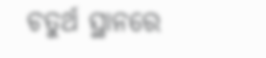ଚତୁର୍ଥ ସ୍ଥାନରେ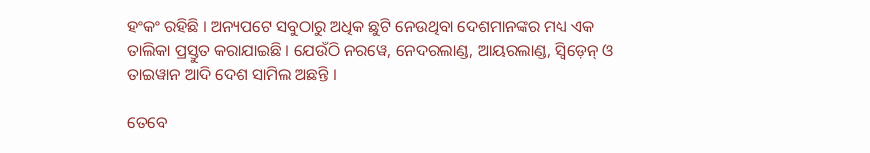ହଂକଂ ରହିଛି । ଅନ୍ୟପଟେ ସବୁଠାରୁ ଅଧିକ ଛୁଟି ନେଉଥିବା ଦେଶମାନଙ୍କର ମଧ୍ୟ ଏକ ତାଲିକା ପ୍ରସ୍ତୁତ କରାଯାଇଛି । ଯେଉଁଠି ନରୱେ, ନେଦରଲାଣ୍ଡ, ଆୟରଲାଣ୍ଡ, ସ୍ୱିଡ଼େନ୍ ଓ ତାଇୱାନ ଆଦି ଦେଶ ସାମିଲ ଅଛନ୍ତି ।

ତେବେ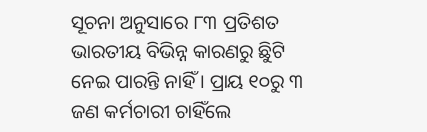ସୂଚନା ଅନୁସାରେ ୮୩ ପ୍ରତିଶତ ଭାରତୀୟ ବିଭିନ୍ନ କାରଣରୁ ଛିୁଟି ନେଇ ପାରନ୍ତି ନାହିଁ । ପ୍ରାୟ ୧୦ରୁ ୩ ଜଣ କର୍ମଚାରୀ ଚାହିଁଲେ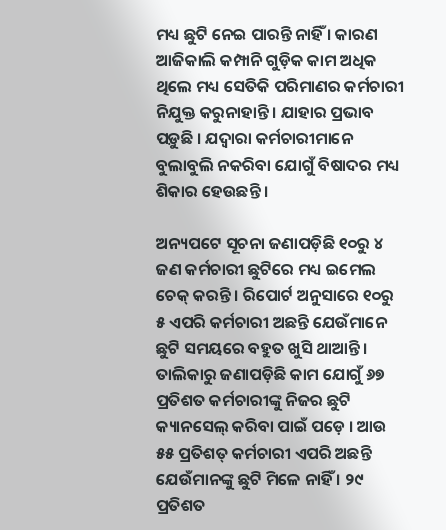ମଧ୍ୟ ଛୁଟି ନେଇ ପାରନ୍ତି ନାହିଁ । କାରଣ ଆଜିକାଲି କମ୍ପାନି ଗୁଡ଼ିକ କାମ ଅଧିକ ଥିଲେ ମଧ୍ୟ ସେତିକି ପରିମାଣର କର୍ମଚାରୀ ନିଯୁକ୍ତ କରୁନାହାନ୍ତି । ଯାହାର ପ୍ରଭାବ ପଡ଼ୁଛି । ଯଦ୍ୱାରା କର୍ମଚାରୀମାନେ ବୁଲାବୁଲି ନକରିବା ଯୋଗୁଁ ବିଷାଦର ମଧ୍ୟ ଶିକାର ହେଉଛନ୍ତି ।

ଅନ୍ୟପଟେ ସୂଚନା ଜଣାପଡ଼ିଛି ୧୦ରୁ ୪ ଜଣ କର୍ମଚାରୀ ଛୁଟିରେ ମଧ୍ୟ ଇମେଲ ଚେକ୍ କରନ୍ତି । ରିପୋର୍ଟ ଅନୁସାରେ ୧୦ରୁ ୫ ଏପରି କର୍ମଚାରୀ ଅଛନ୍ତି ଯେଉଁମାନେ ଛୁଟି ସମୟରେ ବହୁତ ଖୁସି ଥାଆନ୍ତି । ତାଲିକାରୁ ଜଣାପଡ଼ିଛି କାମ ଯୋଗୁଁ ୬୭ ପ୍ରତିଶତ କର୍ମଚାରୀଙ୍କୁ ନିଜର ଛୁଟି କ୍ୟାନସେଲ୍ କରିବା ପାଇଁ ପଡ଼େ । ଆଉ ୫୫ ପ୍ରତିଶତ୍ କର୍ମଚାରୀ ଏପରି ଅଛନ୍ତି ଯେଉଁମାନଙ୍କୁ ଛୁଟି ମିଳେ ନାହିଁ । ୨୯ ପ୍ରତିଶତ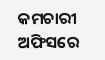କମଚାରୀ ଅଫିସରେ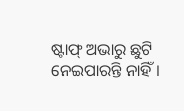ଷ୍ଟାଫ୍ ଅଭାରୁ ଛୁଟି ନେଇପାରନ୍ତି ନାହିଁ ।